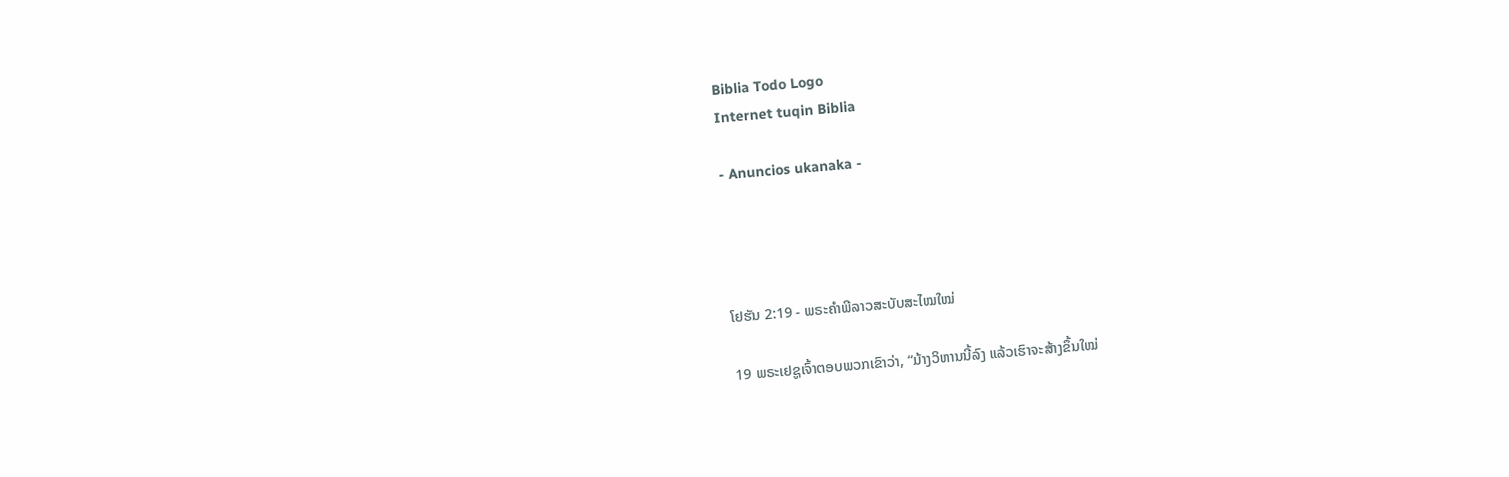Biblia Todo Logo
Internet tuqin Biblia

- Anuncios ukanaka -




ໂຢຮັນ 2:19 - ພຣະຄຳພີລາວສະບັບສະໄໝໃໝ່

19 ພຣະເຢຊູເຈົ້າຕອບພວກເຂົາວ່າ, “ມ້າງວິຫານນີ້ລົງ ແລ້ວເຮົາຈະສ້າງຂຶ້ນໃໝ່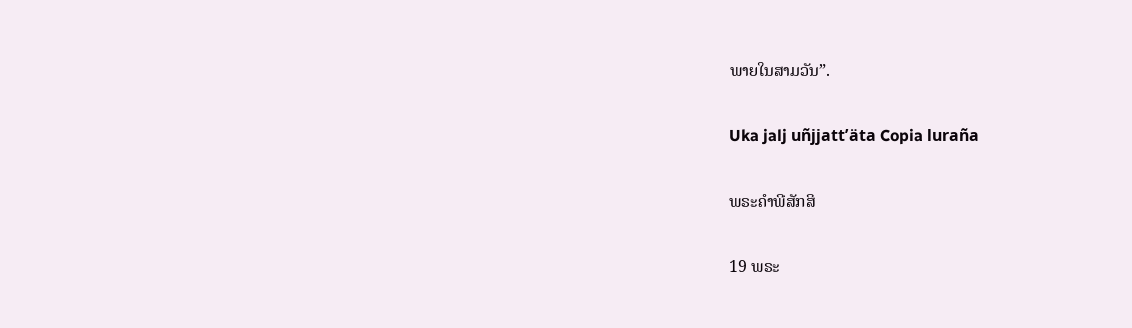ພາຍໃນສາມວັນ”.

Uka jalj uñjjattʼäta Copia luraña

ພຣະຄຳພີສັກສິ

19 ພຣະ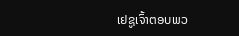ເຢຊູເຈົ້າຕອບພວ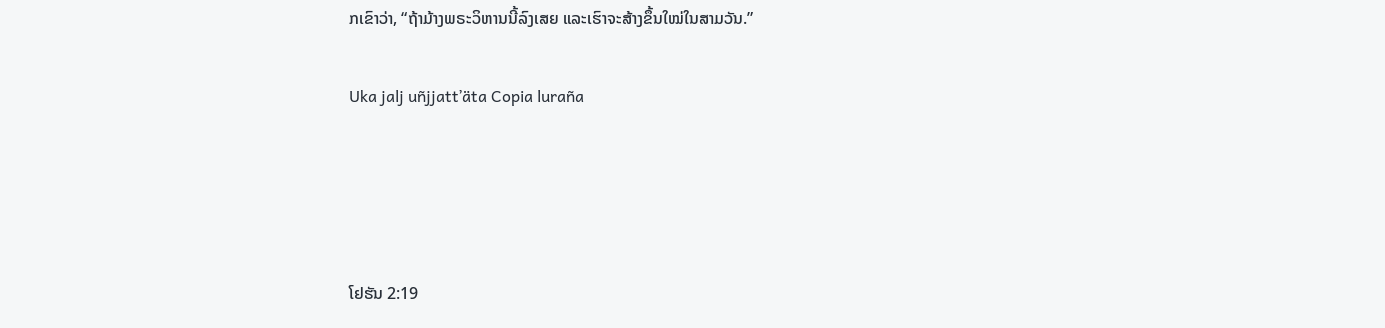ກເຂົາວ່າ, “ຖ້າມ້າງພຣະວິຫານນີ້ລົງເສຍ ແລະເຮົາຈະສ້າງຂຶ້ນໃໝ່ໃນສາມວັນ.”

Uka jalj uñjjattʼäta Copia luraña




ໂຢຮັນ 2:19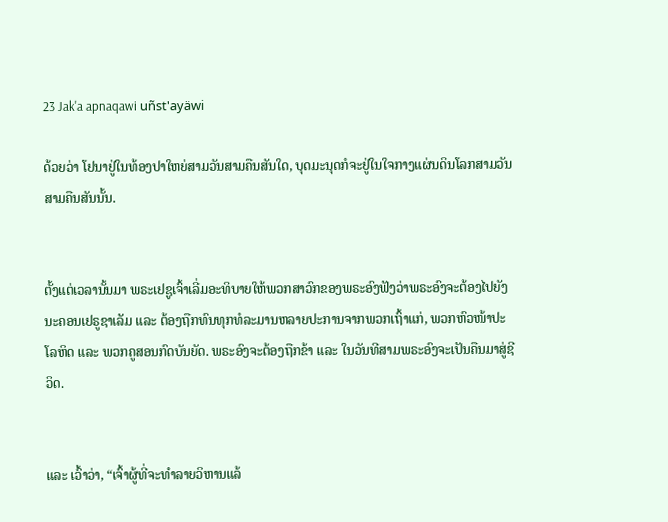23 Jak'a apnaqawi uñst'ayäwi

ດ້ວຍວ່າ ໂຢນາຢູ່ໃນທ້ອງປາໃຫຍ່ສາມວັນສາມຄືນສັນໃດ, ບຸດມະນຸດກໍຈະຢູ່ໃນໃຈກາງແຜ່ນດິນໂລກສາມວັນສາມຄືນສັນນັ້ນ.


ຕັ້ງແຕ່ເວລານັ້ນມາ ພຣະເຢຊູເຈົ້າເລີ່ມອະທິບາຍໃຫ້ພວກສາວົກຂອງພຣະອົງຟັງວ່າພຣະອົງຈະຕ້ອງໄປຍັງນະຄອນເຢຣູຊາເລັມ ແລະ ຕ້ອງຖືກທົນທຸກທໍລະມານຫລາຍປະການຈາກພວກເຖົ້າແກ່, ພວກຫົວໜ້າປະໂລຫິດ ແລະ ພວກຄູສອນກົດບັນຍັດ. ພຣະອົງຈະຕ້ອງຖືກຂ້າ ແລະ ໃນວັນທີສາມພຣະອົງຈະເປັນຄືນມາສູ່ຊີວິດ.


ແລະ ເວົ້າວ່າ, “ເຈົ້າຜູ້ທີ່ຈະທຳລາຍວິຫານແລ້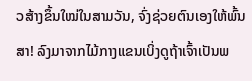ວສ້າງຂຶ້ນໃໝ່ໃນສາມວັນ, ຈົ່ງຊ່ວຍຕົນເອງໃຫ້ພົ້ນສາ! ລົງມາຈາກໄມ້ກາງແຂນເບິ່ງດູຖ້າເຈົ້າເປັນພ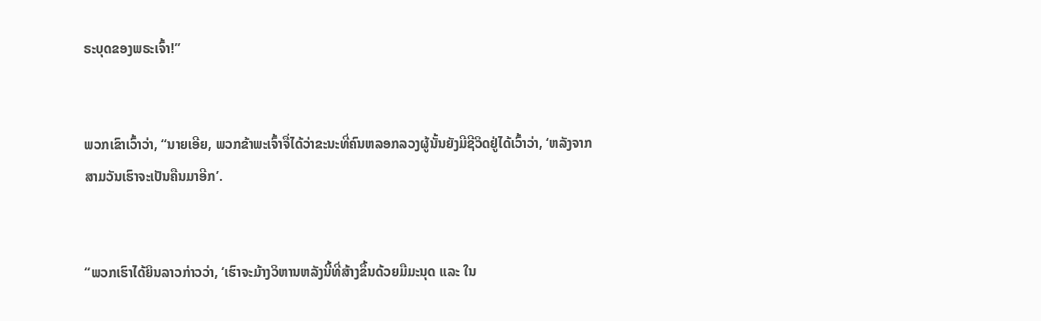ຣະບຸດຂອງພຣະເຈົ້າ!”


ພວກເຂົາເວົ້າວ່າ, “ນາຍເອີຍ, ພວກຂ້າພະເຈົ້າຈື່ໄດ້ວ່າຂະນະທີ່ຄົນຫລອກລວງຜູ້ນັ້ນຍັງມີຊີວິດຢູ່ໄດ້ເວົ້າວ່າ, ‘ຫລັງຈາກສາມວັນເຮົາຈະເປັນຄືນມາອີກ’.


“ພວກເຮົາໄດ້ຍິນລາວກ່າວວ່າ, ‘ເຮົາຈະມ້າງວິຫານຫລັງນີ້ທີ່ສ້າງຂຶ້ນດ້ວຍມືມະນຸດ ແລະ ໃນ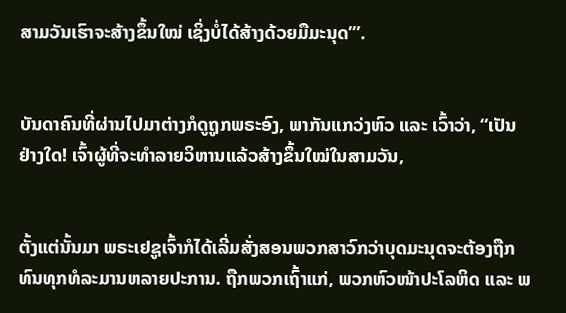ສາມວັນເຮົາຈະສ້າງຂຶ້ນໃໝ່ ເຊິ່ງບໍ່ໄດ້ສ້າງດ້ວຍມືມະນຸດ’”.


ບັນດາຄົນທີ່ຜ່ານໄປມາຕ່າງກໍດູຖູກພຣະອົງ, ພາກັນແກວ່ງຫົວ ແລະ ເວົ້າວ່າ, “ເປັນຢ່າງໃດ! ເຈົ້າຜູ້ທີ່ຈະທຳລາຍວິຫານແລ້ວສ້າງຂຶ້ນໃໝ່ໃນສາມວັນ,


ຕັ້ງແຕ່ນັ້ນມາ ພຣະເຢຊູເຈົ້າກໍໄດ້ເລີ່ມສັ່ງສອນພວກສາວົກວ່າບຸດມະນຸດຈະຕ້ອງຖືກທົນທຸກທໍລະມານຫລາຍປະການ. ຖືກພວກເຖົ້າແກ່, ພວກຫົວໜ້າປະໂລຫິດ ແລະ ພ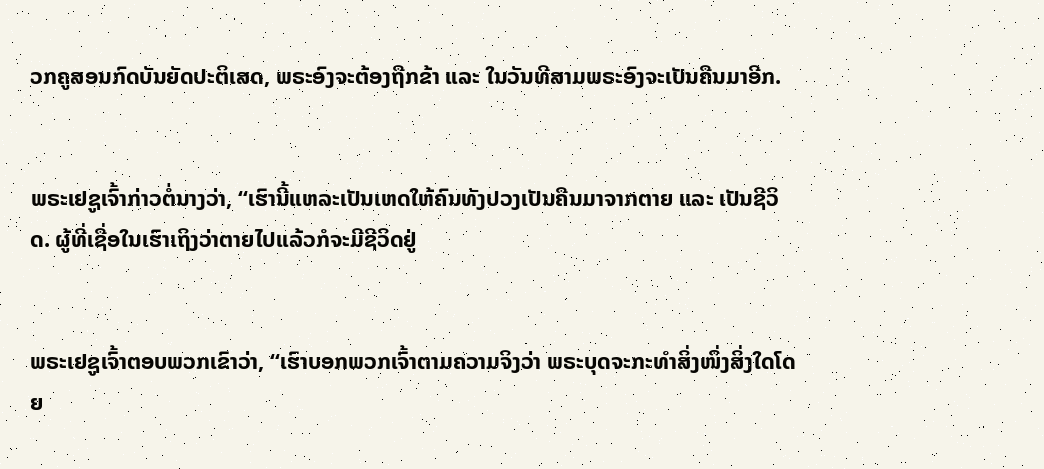ວກຄູສອນກົດບັນຍັດປະຕິເສດ, ພຣະອົງຈະຕ້ອງຖືກຂ້າ ແລະ ໃນວັນທີສາມພຣະອົງຈະເປັນຄືນມາອີກ.


ພຣະເຢຊູເຈົ້າກ່າວຕໍ່ນາງວ່າ, “ເຮົານີ້ແຫລະເປັນເຫດໃຫ້ຄົນທັງປວງເປັນຄືນມາຈາກຕາຍ ແລະ ເປັນຊີວິດ. ຜູ້ທີ່ເຊື່ອໃນເຮົາເຖິງວ່າຕາຍໄປແລ້ວກໍຈະມີຊີວິດຢູ່


ພຣະເຢຊູເຈົ້າຕອບພວກເຂົາວ່າ, “ເຮົາບອກພວກເຈົ້າຕາມຄວາມຈິງວ່າ ພຣະບຸດຈະກະທຳສິ່ງໜຶ່ງສິ່ງໃດໂດຍ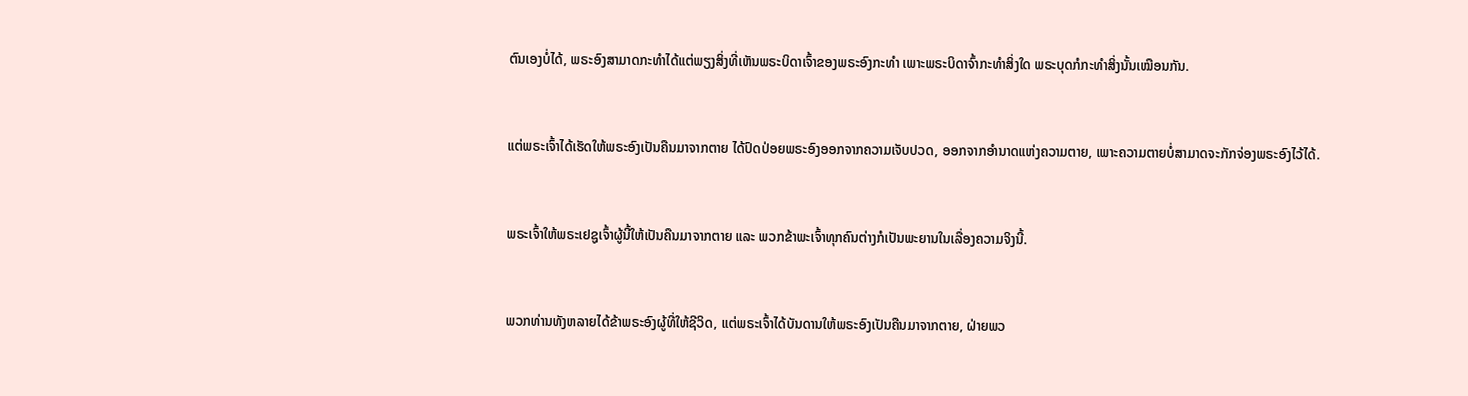ຕົນເອງບໍ່ໄດ້, ພຣະອົງສາມາດກະທຳໄດ້ແຕ່ພຽງສິ່ງທີ່ເຫັນພຣະບິດາເຈົ້າຂອງພຣະອົງກະທຳ ເພາະພຣະບິດາຈົ້າກະທຳສິ່ງໃດ ພຣະບຸດກໍກະທຳສິ່ງນັ້ນເໝືອນກັນ.


ແຕ່ພຣະເຈົ້າໄດ້ເຮັດໃຫ້ພຣະອົງເປັນຄືນມາຈາກຕາຍ ໄດ້ປົດປ່ອຍພຣະອົງອອກຈາກຄວາມເຈັບປວດ, ອອກຈາກອຳນາດແຫ່ງຄວາມຕາຍ, ເພາະຄວາມຕາຍບໍ່ສາມາດຈະກັກຈ່ອງພຣະອົງໄວ້ໄດ້.


ພຣະເຈົ້າໃຫ້ພຣະເຢຊູເຈົ້າຜູ້ນີ້ໃຫ້ເປັນຄືນມາຈາກຕາຍ ແລະ ພວກຂ້າພະເຈົ້າທຸກຄົນຕ່າງກໍເປັນພະຍານໃນເລື່ອງຄວາມຈິງນີ້.


ພວກທ່ານທັງຫລາຍໄດ້ຂ້າພຣະອົງຜູ້ທີ່ໃຫ້ຊີວິດ, ແຕ່ພຣະເຈົ້າໄດ້ບັນດານໃຫ້ພຣະອົງເປັນຄືນມາຈາກຕາຍ, ຝ່າຍພວ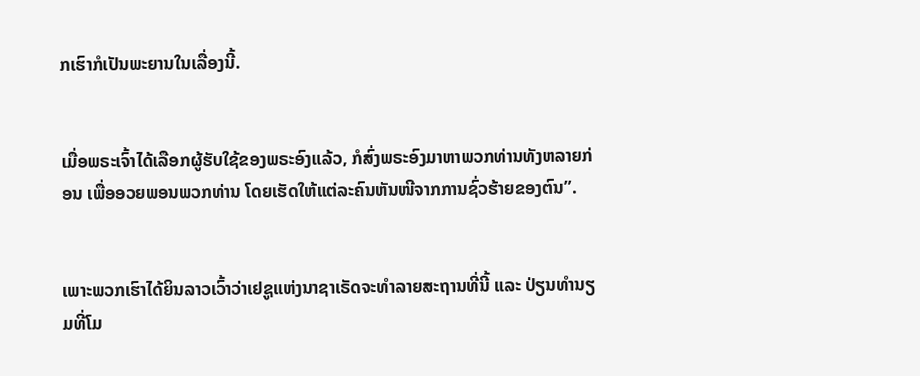ກເຮົາກໍເປັນພະຍານໃນເລື່ອງນີ້.


ເມື່ອພຣະເຈົ້າໄດ້ເລືອກຜູ້ຮັບໃຊ້ຂອງພຣະອົງແລ້ວ, ກໍສົ່ງພຣະອົງມາຫາພວກທ່ານທັງຫລາຍກ່ອນ ເພື່ອອວຍພອນພວກທ່ານ ໂດຍເຮັດໃຫ້ແຕ່ລະຄົນຫັນໜີຈາກການຊົ່ວຮ້າຍຂອງຕົນ”.


ເພາະພວກເຮົາໄດ້ຍິນລາວເວົ້າວ່າເຢຊູແຫ່ງນາຊາເຣັດຈະທຳລາຍສະຖານທີ່ນີ້ ແລະ ປ່ຽນທຳນຽມທີ່ໂມ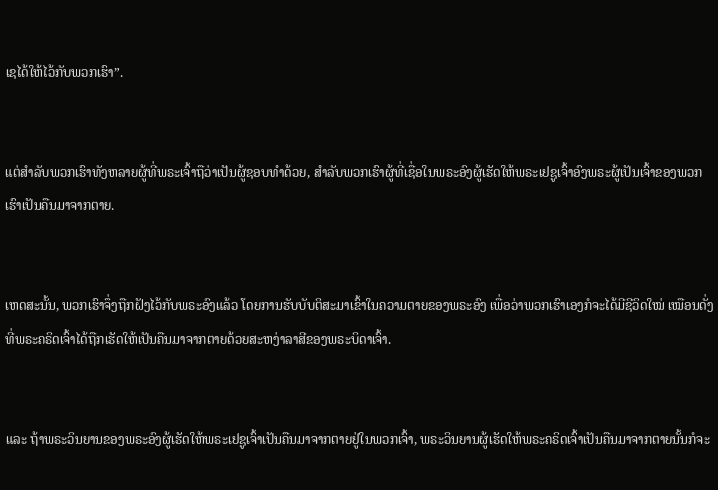ເຊໄດ້ໃຫ້ໄວ້ກັບພວກເຮົາ”.


ແຕ່ສຳລັບພວກເຮົາທັງຫລາຍຜູ້ທີ່ພຣະເຈົ້າຖືວ່າເປັນຜູ້ຊອບທຳດ້ວຍ, ສຳລັບພວກເຮົາຜູ້ທີ່ເຊື່ອໃນພຣະອົງຜູ້ເຮັດໃຫ້ພຣະເຢຊູເຈົ້າອົງພຣະຜູ້ເປັນເຈົ້າຂອງພວກເຮົາເປັນຄືນມາຈາກຕາຍ.


ເຫດສະນັ້ນ, ພວກເຮົາຈຶ່ງຖືກຝັງໄວ້ກັບພຣະອົງແລ້ວ ໂດຍການຮັບບັບຕິສະມາເຂົ້າໃນຄວາມຕາຍຂອງພຣະອົງ ເພື່ອວ່າພວກເຮົາເອງກໍຈະໄດ້ມີຊີວິດໃໝ່ ເໝືອນດັ່ງທີ່ພຣະຄຣິດເຈົ້າໄດ້ຖືກເຮັດໃຫ້ເປັນຄືນມາຈາກຕາຍດ້ວຍສະຫງ່າລາສີຂອງພຣະບິດາເຈົ້າ.


ແລະ ຖ້າພຣະວິນຍານຂອງພຣະອົງຜູ້ເຮັດໃຫ້ພຣະເຢຊູເຈົ້າເປັນຄືນມາຈາກຕາຍຢູ່ໃນພວກເຈົ້າ, ພຣະວິນຍານຜູ້ເຮັດໃຫ້ພຣະຄຣິດເຈົ້າເປັນຄືນມາຈາກຕາຍນັ້ນກໍຈະ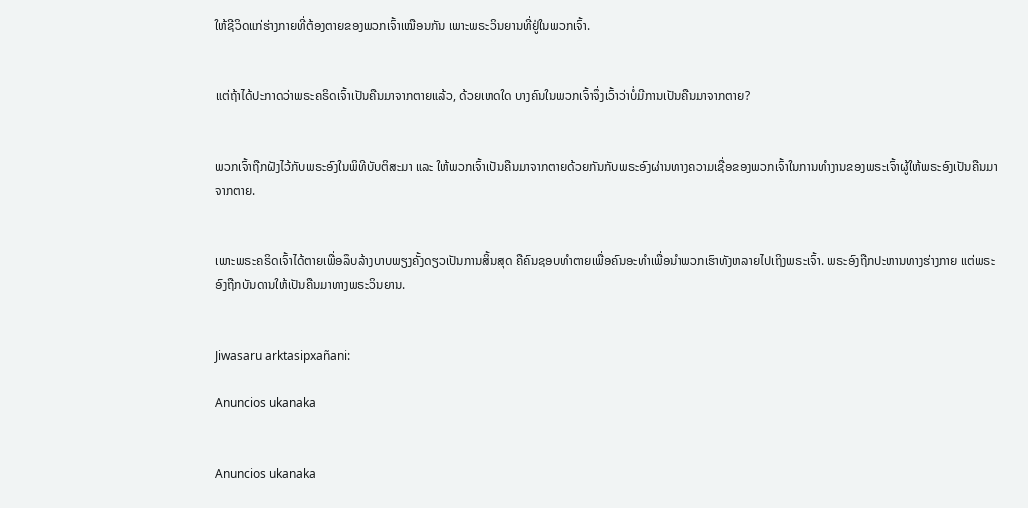ໃຫ້ຊີວິດແກ່ຮ່າງກາຍທີ່ຕ້ອງຕາຍຂອງພວກເຈົ້າເໝືອນກັນ ເພາະພຣະວິນຍານທີ່ຢູ່ໃນພວກເຈົ້າ.


ແຕ່ຖ້າໄດ້ປະກາດວ່າພຣະຄຣິດເຈົ້າເປັນຄືນມາຈາກຕາຍແລ້ວ, ດ້ວຍເຫດໃດ ບາງຄົນໃນພວກເຈົ້າຈຶ່ງເວົ້າວ່າບໍ່ມີການເປັນຄືນມາຈາກຕາຍ?


ພວກເຈົ້າຖືກຝັງໄວ້ກັບພຣະອົງໃນພິທີບັບຕິສະມາ ແລະ ໃຫ້ພວກເຈົ້າເປັນຄືນມາຈາກຕາຍດ້ວຍກັນກັບພຣະອົງຜ່ານທາງຄວາມເຊື່ອຂອງພວກເຈົ້າໃນການທຳງານຂອງພຣະເຈົ້າຜູ້ໃຫ້ພຣະອົງເປັນຄືນມາຈາກຕາຍ.


ເພາະພຣະຄຣິດເຈົ້າໄດ້ຕາຍເພື່ອລຶບລ້າງບາບພຽງຄັ້ງດຽວເປັນການສິ້ນສຸດ ຄືຄົນຊອບທຳຕາຍເພື່ອຄົນອະທຳເພື່ອນຳພວກເຮົາທັງຫລາຍໄປເຖິງພຣະເຈົ້າ. ພຣະອົງຖືກປະຫານທາງຮ່າງກາຍ ແຕ່ພຣະອົງຖືກບັນດານໃຫ້ເປັນຄືນມາທາງພຣະວິນຍານ.


Jiwasaru arktasipxañani:

Anuncios ukanaka


Anuncios ukanaka